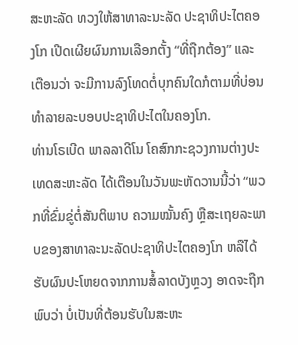ສະຫະລັດ ທວງໃຫ້ສາທາລະນະລັດ ປະຊາທິປະໄຕຄອງໂກ ເປີດເຜີຍຜົນການເລືອກຕັ້ງ “ທີ່ຖືກຕ້ອງ” ແລະເຕືອນວ່າ ຈະມີການລົງໂທດຕໍ່ບຸກຄົນໃດກໍຕາມທີ່ບ່ອນທຳລາຍລະບອບປະຊາທິປະໄຕໃນຄອງໂກ.
ທ່ານໂຣເບີດ ພາລລາດີໂນ ໂຄສົກກະຊວງການຕ່າງປະເທດສະຫະລັດ ໄດ້ເຕືອນໃນວັນພະຫັດວານນີ້ວ່າ “ພວກທີ່ຂົ່ມຂູ່ຕໍ່ສັນຕິພາບ ຄວາມໝັ້ນຄົງ ຫຼືສະເຖຍລະພາບຂອງສາທາລະນະລັດປະຊາທິປະໄຕຄອງໂກ ຫລືໄດ້ຮັບຜົນປະໂຫຍດຈາກການສໍ້ລາດບັງຫຼວງ ອາດຈະຖືກພົບວ່າ ບໍ່ເປັນທີ່ຕ້ອນຮັບໃນສະຫະ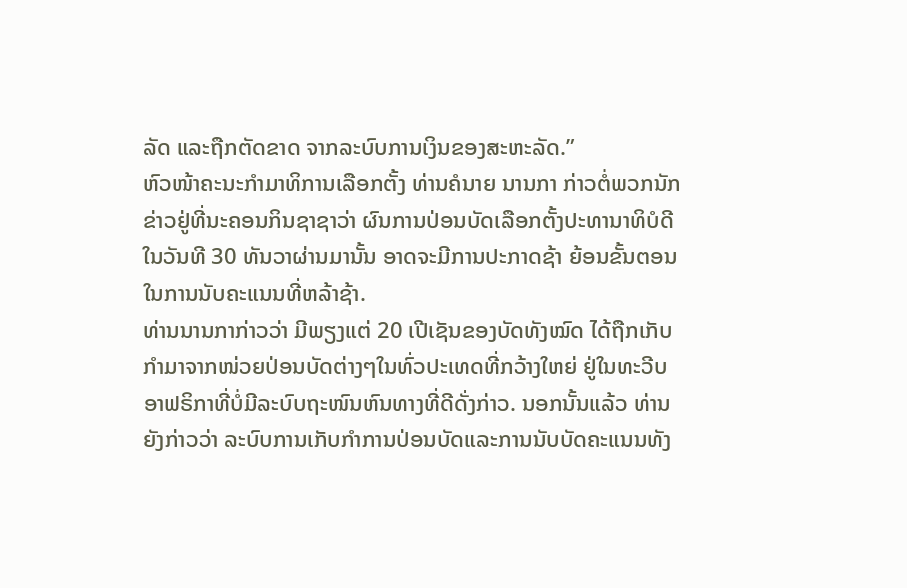ລັດ ແລະຖືກຕັດຂາດ ຈາກລະບົບການເງິນຂອງສະຫະລັດ.”
ຫົວໜ້າຄະນະກຳມາທິການເລືອກຕັ້ງ ທ່ານຄໍນາຍ ນານກາ ກ່າວຕໍ່ພວກນັກຂ່າວຢູ່ທີ່ນະຄອນກິນຊາຊາວ່າ ຜົນການປ່ອນບັດເລືອກຕັ້ງປະທານາທິບໍດີໃນວັນທີ 30 ທັນວາຜ່ານມານັ້ນ ອາດຈະມີການປະກາດຊ້າ ຍ້ອນຂັ້ນຕອນໃນການນັບຄະແນນທີ່ຫລ້າຊ້າ.
ທ່ານນານກາກ່າວວ່າ ມີພຽງແຕ່ 20 ເປີເຊັນຂອງບັດທັງໝົດ ໄດ້ຖືກເກັບກຳມາຈາກໜ່ວຍປ່ອນບັດຕ່າງໆໃນທົ່ວປະເທດທີ່ກວ້າງໃຫຍ່ ຢູ່ໃນທະວີບອາຟຣິກາທີ່ບໍ່ມີລະບົບຖະໜົນຫົນທາງທີ່ດີດັ່ງກ່າວ. ນອກນັ້ນແລ້ວ ທ່ານຍັງກ່າວວ່າ ລະບົບການເກັບກຳການປ່ອນບັດແລະການນັບບັດຄະແນນທັງ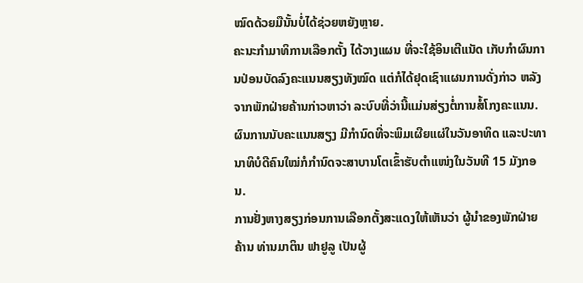ໝົດດ້ວຍມືນັ້ນບໍ່ໄດ້ຊ່ວຍຫຍັງຫຼາຍ.
ຄະນະກຳມາທິການເລືອກຕັ້ງ ໄດ້ວາງແຜນ ທີ່ຈະໃຊ້ອິນເຕີແນັດ ເກັບກຳຜົນການປ່ອນບັດລົງຄະແນນສຽງທັງໝົດ ແຕ່ກໍໄດ້ຢຸດເຊົາແຜນການດັ່ງກ່າວ ຫລັງຈາກພັກຝ່າຍຄ້ານກ່າວຫາວ່າ ລະບົບທີ່ວ່ານີ້ແມ່ນສ່ຽງຕໍ່ການສໍ້ໂກງຄະແນນ.
ຜົນການນັບຄະແນນສຽງ ມີກຳນົດທີ່ຈະພິມເຜີຍແຜ່ໃນວັນອາທິດ ແລະປະທານາທິບໍດີຄົນໃໝ່ກໍກຳນົດຈະສາບານໂຕເຂົ້າຮັບຕຳແໜ່ງໃນວັນທີ 15 ມັງກອນ.
ການຢັ່ງຫາງສຽງກ່ອນການເລືອກຕັ້ງສະແດງໃຫ້ເຫັນວ່າ ຜູ້ນຳຂອງພັກຝ່າຍຄ້ານ ທ່ານມາຕິນ ຟາຢູລູ ເປັນຜູ້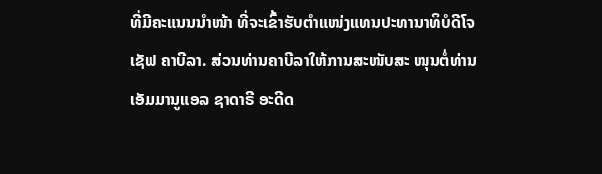ທີ່ມີຄະແນນນຳໜ້າ ທີ່ຈະເຂົ້າຮັບຕຳແໜ່ງແທນປະທານາທິບໍດີໂຈເຊັຟ ຄາບີລາ. ສ່ວນທ່ານຄາບີລາໃຫ້ການສະໜັບສະ ໜຸນຕໍ່ທ່ານເອັມມານູແອລ ຊາດາຣີ ອະດີດ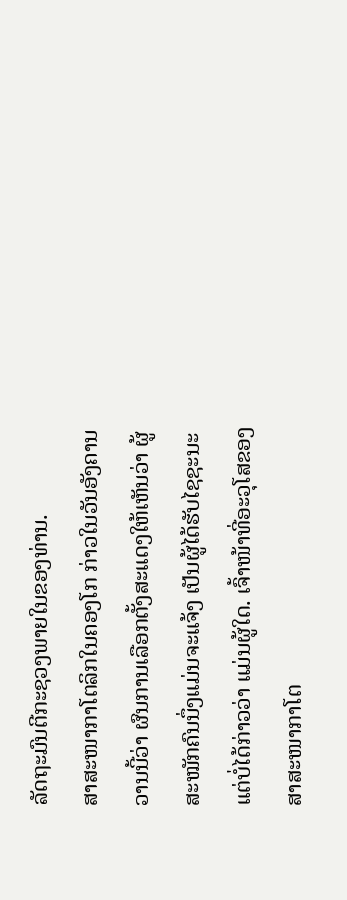ລັດຖະມົນຕີກະຊວງພາຍໃນຂອງທ່ານ.
ສາສະໜາກາໂຕລິກໃນຄອງໂກ ກ່າວໃນວັນອັງຄານວານນີ້ວ່າ ຜົນການເລືອກຕັ້ງສະແດງໃຫ້ເຫັນວ່າ ຜູ້ສະໝັກຄົນນຶ່ງແມ່ນຈະແຈ້ງ ເປັນຜູ້ໄດ້ຮັບໄຊຊະນະ ແຕ່ບໍ່ໄດ້ກ່າວວ່າ ແມ່ນຜູ້ໃດ. ເຈົ້າໜ້າທີ່ອະວຸໂສຂອງສາສະໜາກາໂຕ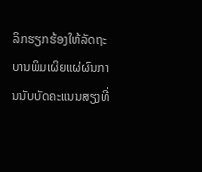ລິກຮຽກຮ້ອງໃຫ້ລັດຖະບານພິມເຜິຍແຜ່ຜົນການນັບບັດຄະແນນສຽງທີ່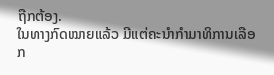ຖືກຕ້ອງ.
ໃນທາງກົດໝາຍແລ້ວ ມີແຕ່ຄະນຳກຳມາທິການເລືອກ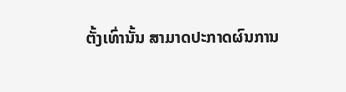ຕັ້ງເທົ່ານັ້ນ ສາມາດປະກາດຜົນການ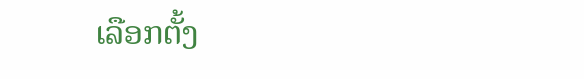ເລືອກຕັ້ງ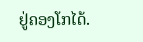ຢູ່ຄອງໂກໄດ້.